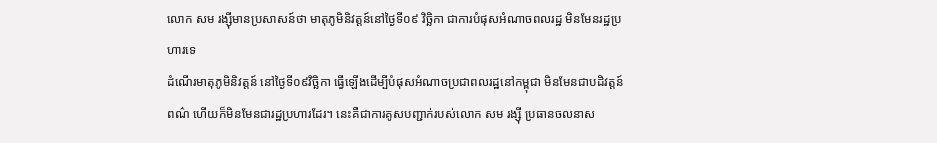លោក សម រង្ស៊ីមានប្រសាសន៍ថា មាតុភូមិនិវត្តន៍នៅថ្ងៃទី០៩ វិច្ឆិកា ជាការបំផុសអំណាចពលរដ្ឋ មិនមែនរដ្ឋប្រហារទេ
ដំណើរមាតុភូមិនិវត្តន៍ នៅថ្ងៃទី០៩វិច្ឆិកា ធ្វើឡើងដើម្បីបំផុសអំណាចប្រជាពលរដ្ឋនៅកម្ពុជា មិនមែនជាបដិវត្តន៍ពណ៌ ហើយក៏មិនមែនជារដ្ឋប្រហារដែរ។ នេះគឺជាការគូសបញ្ជាក់របស់លោក សម រង្ស៊ី ប្រធានចលនាស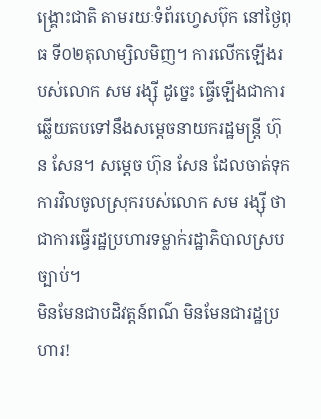ង្គ្រោះជាតិ តាមរយៈទំព័រហ្វេសប៊ុក នៅថ្ងៃពុធ ទី០២តុលាម្សិលមិញ។ ការលើកឡើងរបស់លោក សម រង្ស៊ី ដូច្នេះ ធ្វើឡើងជាការឆ្លើយតបទៅនឹងសម្តេចនាយករដ្ឋមន្ដ្រី ហ៊ុន សែន។ សម្តេច ហ៊ុន សែន ដែលចាត់ទុកការវិលចូលស្រុករបស់លោក សម រង្ស៊ី ថាជាការធ្វើរដ្ឋប្រហារទម្លាក់រដ្ឋាភិបាលស្របច្បាប់។
មិនមែនជាបដិវត្តន៍ពណ៌ មិនមែនជារដ្ឋប្រហារ!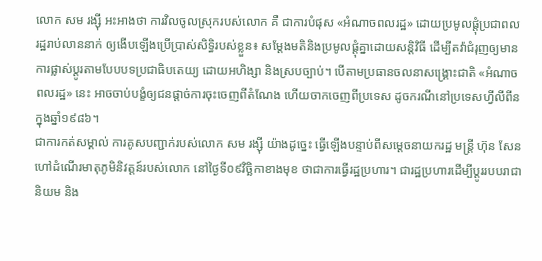លោក សម រង្ស៊ី អះអាងថា ការវិលចូលស្រុករបស់លោក គឺ ជាការបំផុស «អំណាចពលរដ្ឋ» ដោយប្រមូលផ្ដុំប្រជាពលរដ្ឋរាប់លាននាក់ ឲ្យងើបឡើងប្រើប្រាស់សិទ្ធិរបស់ខ្លួន៖ សម្ដែងមតិនិងប្រមូលផ្ដុំគ្នាដោយសន្តិវិធី ដើម្បីតវ៉ាជំរុញឲ្យមានការផ្លាស់ប្ដូរតាមបែបបទប្រជាធិបតេយ្យ ដោយអហិង្សា និងស្របច្បាប់។ បើតាមប្រធានចលនាសង្គ្រោះជាតិ «អំណាចពលរដ្ឋ» នេះ អាចចាប់បង្ខំឲ្យជនផ្ដាច់ការចុះចេញពីតំណែង ហើយចាកចេញពីប្រទេស ដូចករណីនៅប្រទេសហ្វីលីពីន ក្នុងឆ្នាំ១៩៨៦។
ជាការកត់សម្គាល់ ការគូសបញ្ជាក់របស់លោក សម រង្ស៊ី យ៉ាងដូច្នេះ ធ្វើឡើងបន្ទាប់ពីសម្តេចនាយករដ្ឋ មន្ត្រី ហ៊ុន សែន ហៅដំណើរមាតុភូមិនិវត្តន៍របស់លោក នៅថ្ងៃទី០៩វិច្ឆិកាខាងមុខ ថាជាការធ្វើរដ្ឋប្រហារ។ ជារដ្ឋប្រហារដើម្បីប្ដូររបបរាជានិយម និង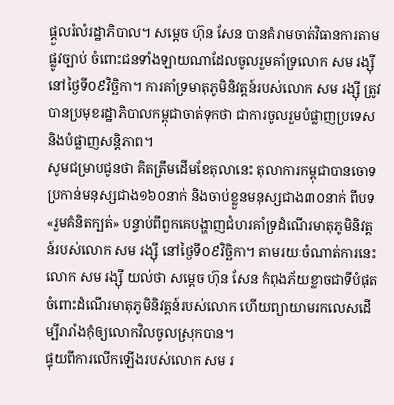ផ្ដួលរំលំរដ្ឋាភិបាល។ សម្តេច ហ៊ុន សែន បានគំរាមចាត់វិធានការតាមផ្លូវច្បាប់ ចំពោះជនទាំងឡាយណាដែលចូលរួមគាំទ្រលោក សម រង្ស៊ី នៅថ្ងៃទី០៩វិច្ឆិកា។ ការគាំទ្រមាតុភូមិនិវត្តន៍របស់លោក សម រង្ស៊ី ត្រូវបានប្រមុខរដ្ឋាភិបាលកម្ពុជាចាត់ទុកថា ជាការចូលរួមបំផ្លាញប្រទេស និងបំផ្លាញសន្តិភាព។
សូមជម្រាបជូនថា គិតត្រឹមដើមខែតុលានេះ តុលាការកម្ពុជាបានចោទប្រកាន់មនុស្សជាង១៦០នាក់ និងចាប់ខ្លួនមនុស្សជាង៣០នាក់ ពីបទ «រួមគំនិតក្បត់» បន្ទាប់ពីពួកគេបង្ហាញជំហរគាំទ្រដំណើរមាតុភូមិនិវត្តន៍របស់លោក សម រង្ស៊ី នៅថ្ងៃទី០៩វិច្ឆិកា។ តាមរយៈចំណាត់ការនេះ លោក សម រង្ស៊ី យល់ថា សម្តេច ហ៊ុន សែន កំពុងភ័យខ្លាចជាទីបំផុតចំពោះដំណើរមាតុភូមិនិវត្តន៍របស់លោក ហើយព្យាយាមរកលេសដើម្បីរារាំងកុំឲ្យលោកវិលចូលស្រុកបាន។
ផ្ទុយពីការលើកឡើងរបស់លោក សម រ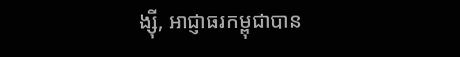ង្ស៊ី, អាជ្ញាធរកម្ពុជាបាន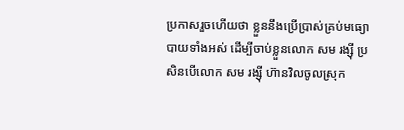ប្រកាសរួចហើយថា ខ្លួននឹងប្រើប្រាស់គ្រប់មធ្យោបាយទាំងអស់ ដើម្បីចាប់ខ្លួនលោក សម រង្ស៊ី ប្រសិនបើលោក សម រង្ស៊ី ហ៊ានវិលចូលស្រុក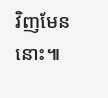វិញមែននោះ៕